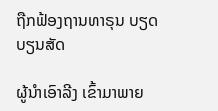ຖືກຟ້ອງຖານທາຣຸນ ບຽດບຽນສັດ

ຜູ້ນໍາເອົາລີງ ເຂົ້າມາພາຍ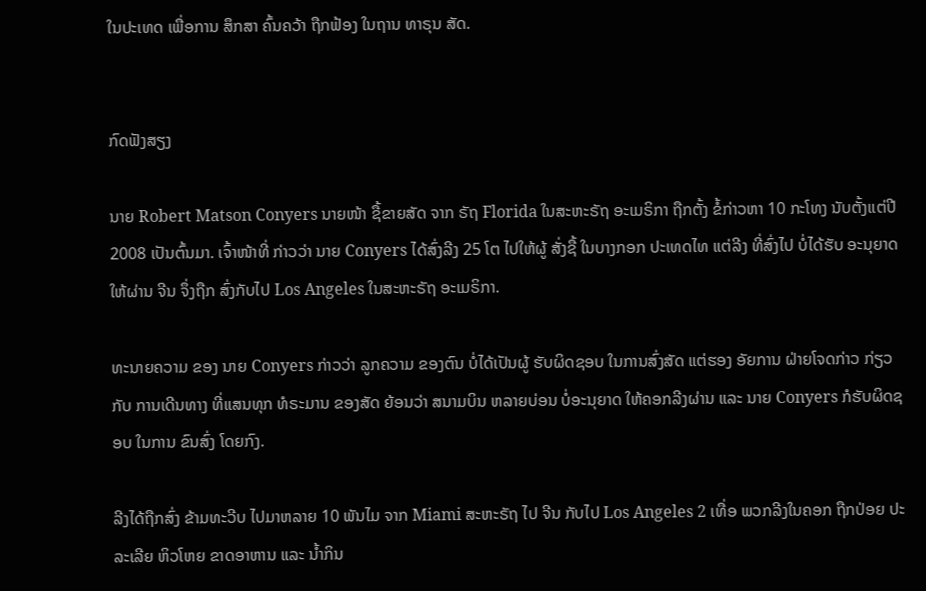ໃນປະເທດ ເພື່ອການ ສຶກສາ ຄົ້ນຄວ້າ ຖືກຟ້ອງ ໃນຖານ ທາຣຸນ ສັດ.


ກົດຟັງສຽງ

ນາຍ Robert Matson Conyers ນາຍໜ້າ ຊື້ຂາຍສັດ ຈາກ ຣັຖ Florida ໃນສະຫະຣັຖ ອະເມຣິກາ ຖືກຕັ້ງ ຂໍ້ກ່າວຫາ 10 ກະໂທງ ນັບຕັ້ງແຕ່ປີ 2008 ເປັນຕົ້ນມາ. ເຈົ້າໜ້າທີ່ ກ່າວວ່າ ນາຍ Conyers ໄດ້ສົ່ງລີງ 25 ໂຕ ໄປໃຫ້ຜູ້ ສັ່ງຊື້ ໃນບາງກອກ ປະເທດໄທ ແຕ່ລີງ ທີ່ສົ່ງໄປ ບໍ່ໄດ້ຮັບ ອະນຸຍາດ ໃຫ້ຜ່ານ ຈີນ ຈຶ່ງຖືກ ສົ່ງກັບໄປ Los Angeles ໃນສະຫະຣັຖ ອະເມຣິກາ.

ທະນາຍຄວາມ ຂອງ ນາຍ Conyers ກ່າວວ່າ ລູກຄວາມ ຂອງຕົນ ບໍ່ໄດ້ເປັນຜູ້ ຮັບຜິດຊອບ ໃນການສົ່ງສັດ ແຕ່ຮອງ ອັຍການ ຝ່າຍໂຈດກ່າວ ກ່ຽວກັບ ການເດີນທາງ ທີ່ແສນທຸກ ທໍຣະມານ ຂອງສັດ ຍ້ອນວ່າ ສນາມບິນ ຫລາຍບ່ອນ ບໍ່ອະນຸຍາດ ໃຫ້ຄອກລີງຜ່ານ ແລະ ນາຍ Conyers ກໍຮັບຜິດຊອບ ໃນການ ຂົນສົ່ງ ໂດຍກົງ.

ລີງໄດ້ຖືກສົ່ງ ຂ້າມທະວີບ ໄປມາຫລາຍ 10 ພັນໄມ ຈາກ Miami ສະຫະຣັຖ ໄປ ຈີນ ກັບໄປ Los Angeles 2 ເທື່ອ ພວກລີງໃນຄອກ ຖືກປ່ອຍ ປະລະເລີຍ ຫິວໂຫຍ ຂາດອາຫານ ແລະ ນໍ້າກິນ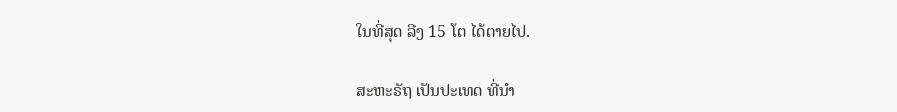ໃນທີ່ສຸດ ລີງ 15 ໂຕ ໄດ້ຕາຍໄປ.

ສະຫະຣັຖ ເປັນປະເທດ ທີ່ນໍາ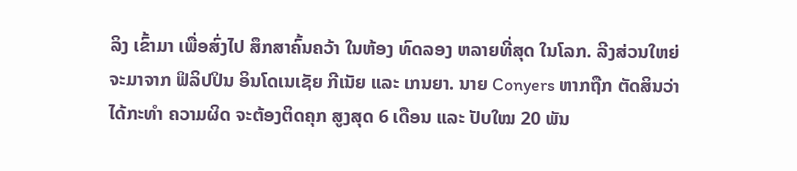ລິງ ເຂົ້າມາ ເພື່ອສົ່ງໄປ ສຶກສາຄົ້ນຄວ້າ ໃນຫ້ອງ ທົດລອງ ຫລາຍທີ່ສຸດ ໃນໂລກ. ລີງສ່ວນໃຫຍ່ ຈະມາຈາກ ຟິລິປປິນ ອິນໂດເນເຊັຍ ກີເນັຍ ແລະ ເກນຍາ. ນາຍ Conyers ຫາກຖືກ ຕັດສິນວ່າ ໄດ້ກະທໍາ ຄວາມຜິດ ຈະຕ້ອງຕິດຄຸກ ສູງສຸດ 6 ເດືອນ ແລະ ປັບໃໝ 20 ພັນ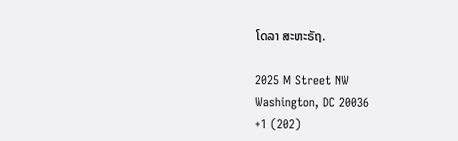ໂດລາ ສະຫະຣັຖ.

2025 M Street NW
Washington, DC 20036
+1 (202)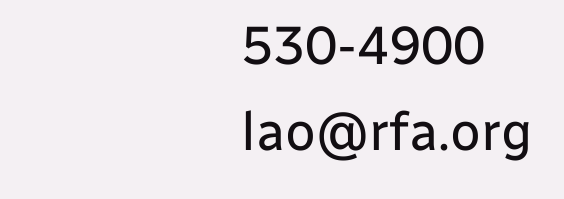530-4900
lao@rfa.org